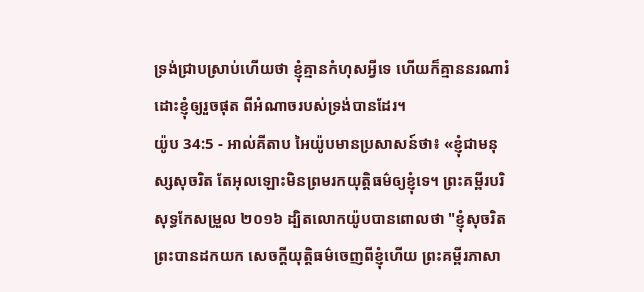ទ្រង់ជ្រាបស្រាប់ហើយថា ខ្ញុំគ្មានកំហុសអ្វីទេ ហើយក៏គ្មាននរណារំដោះខ្ញុំឲ្យរួចផុត ពីអំណាចរបស់ទ្រង់បានដែរ។
យ៉ូប 34:5 - អាល់គីតាប អៃយ៉ូបមានប្រសាសន៍ថា៖ «ខ្ញុំជាមនុស្សសុចរិត តែអុលឡោះមិនព្រមរកយុត្តិធម៌ឲ្យខ្ញុំទេ។ ព្រះគម្ពីរបរិសុទ្ធកែសម្រួល ២០១៦ ដ្បិតលោកយ៉ូបបានពោលថា "ខ្ញុំសុចរិត ព្រះបានដកយក សេចក្ដីយុត្តិធម៌ចេញពីខ្ញុំហើយ ព្រះគម្ពីរភាសា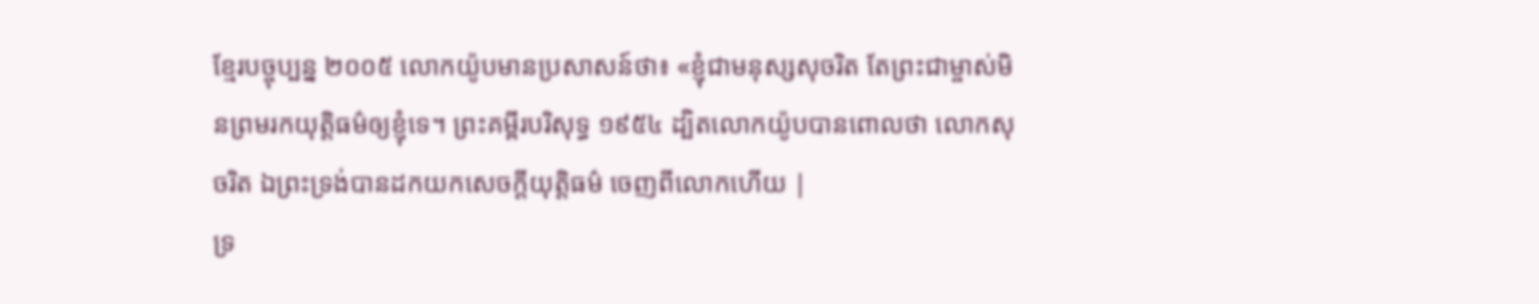ខ្មែរបច្ចុប្បន្ន ២០០៥ លោកយ៉ូបមានប្រសាសន៍ថា៖ «ខ្ញុំជាមនុស្សសុចរិត តែព្រះជាម្ចាស់មិនព្រមរកយុត្តិធម៌ឲ្យខ្ញុំទេ។ ព្រះគម្ពីរបរិសុទ្ធ ១៩៥៤ ដ្បិតលោកយ៉ូបបានពោលថា លោកសុចរិត ឯព្រះទ្រង់បានដកយកសេចក្ដីយុត្តិធម៌ ចេញពីលោកហើយ |
ទ្រ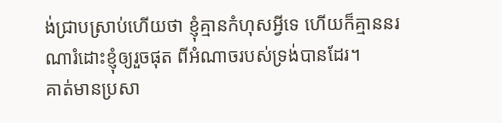ង់ជ្រាបស្រាប់ហើយថា ខ្ញុំគ្មានកំហុសអ្វីទេ ហើយក៏គ្មាននរណារំដោះខ្ញុំឲ្យរួចផុត ពីអំណាចរបស់ទ្រង់បានដែរ។
គាត់មានប្រសា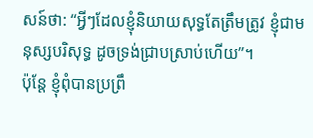សន៍ថា: “អ្វីៗដែលខ្ញុំនិយាយសុទ្ធតែត្រឹមត្រូវ ខ្ញុំជាមនុស្សបរិសុទ្ធ ដូចទ្រង់ជ្រាបស្រាប់ហើយ”។
ប៉ុន្តែ ខ្ញុំពុំបានប្រព្រឹ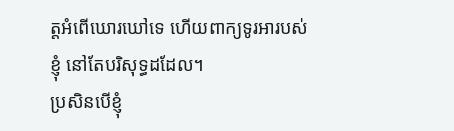ត្តអំពើឃោរឃៅទេ ហើយពាក្យទូរអារបស់ខ្ញុំ នៅតែបរិសុទ្ធដដែល។
ប្រសិនបើខ្ញុំ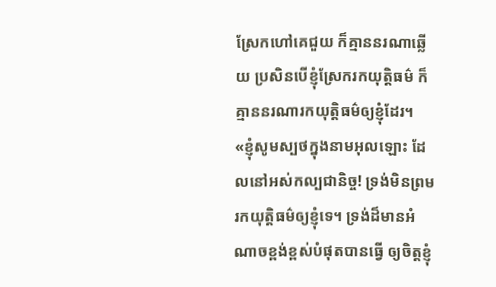ស្រែកហៅគេជួយ ក៏គ្មាននរណាឆ្លើយ ប្រសិនបើខ្ញុំស្រែករកយុត្តិធម៌ ក៏គ្មាននរណារកយុត្តិធម៌ឲ្យខ្ញុំដែរ។
«ខ្ញុំសូមស្បថក្នុងនាមអុលឡោះ ដែលនៅអស់កល្បជានិច្ច! ទ្រង់មិនព្រមរកយុត្តិធម៌ឲ្យខ្ញុំទេ។ ទ្រង់ដ៏មានអំណាចខ្ពង់ខ្ពស់បំផុតបានធ្វើ ឲ្យចិត្តខ្ញុំ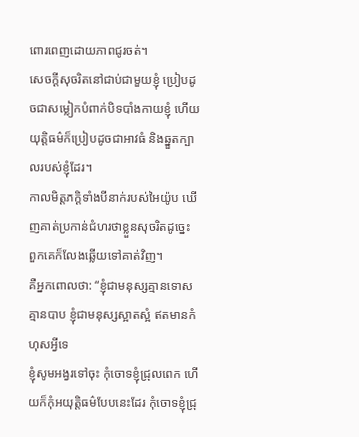ពោរពេញដោយភាពជូរចត់។
សេចក្ដីសុចរិតនៅជាប់ជាមួយខ្ញុំ ប្រៀបដូចជាសម្លៀកបំពាក់បិទបាំងកាយខ្ញុំ ហើយយុត្តិធម៌ក៏ប្រៀបដូចជាអាវធំ និងឆ្នួតក្បាលរបស់ខ្ញុំដែរ។
កាលមិត្តភក្ដិទាំងបីនាក់របស់អៃយ៉ូប ឃើញគាត់ប្រកាន់ជំហរថាខ្លួនសុចរិតដូច្នេះ ពួកគេក៏លែងឆ្លើយទៅគាត់វិញ។
គឺអ្នកពោលថា: “ខ្ញុំជាមនុស្សគ្មានទោស គ្មានបាប ខ្ញុំជាមនុស្សស្អាតស្អំ ឥតមានកំហុសអ្វីទេ
ខ្ញុំសូមអង្វរទៅចុះ កុំចោទខ្ញុំជ្រុលពេក ហើយក៏កុំអយុត្តិធម៌បែបនេះដែរ កុំចោទខ្ញុំជ្រុ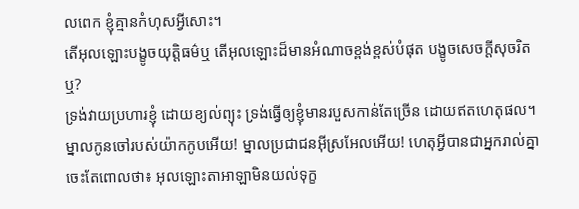លពេក ខ្ញុំគ្មានកំហុសអ្វីសោះ។
តើអុលឡោះបង្ខូចយុត្តិធម៌ឬ តើអុលឡោះដ៏មានអំណាចខ្ពង់ខ្ពស់បំផុត បង្ខូចសេចក្ដីសុចរិតឬ?
ទ្រង់វាយប្រហារខ្ញុំ ដោយខ្យល់ព្យុះ ទ្រង់ធ្វើឲ្យខ្ញុំមានរបួសកាន់តែច្រើន ដោយឥតហេតុផល។
ម្នាលកូនចៅរបស់យ៉ាកកូបអើយ! ម្នាលប្រជាជនអ៊ីស្រអែលអើយ! ហេតុអ្វីបានជាអ្នករាល់គ្នាចេះតែពោលថា៖ អុលឡោះតាអាឡាមិនយល់ទុក្ខ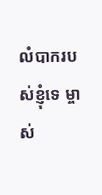លំបាករបស់ខ្ញុំទេ ម្ចាស់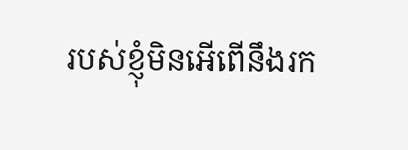របស់ខ្ញុំមិនអើពើនឹងរក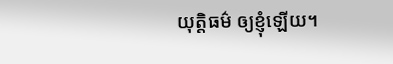យុត្តិធម៌ ឲ្យខ្ញុំឡើយ។